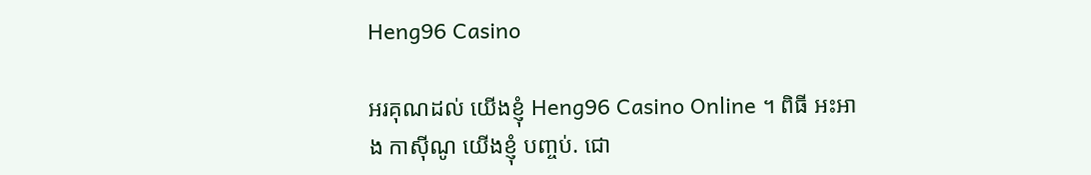Heng96 Casino

អរគុណដល់ យើងខ្ញុំ Heng96 Casino Online ។ ពិធី អះអាង កាស៊ីណូ យើងខ្ញុំ បញ្ចប់. ជោ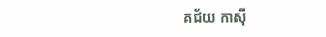គជ័យ កាស៊ី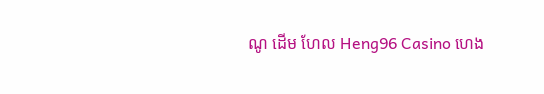ណូ ដើម ហែល Heng96 Casino ហេង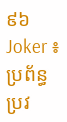៩៦ Joker ៖ ប្រព័ន្ធ ប្រវ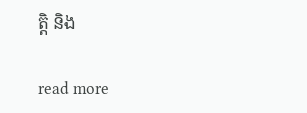ត្តិ និង

read more